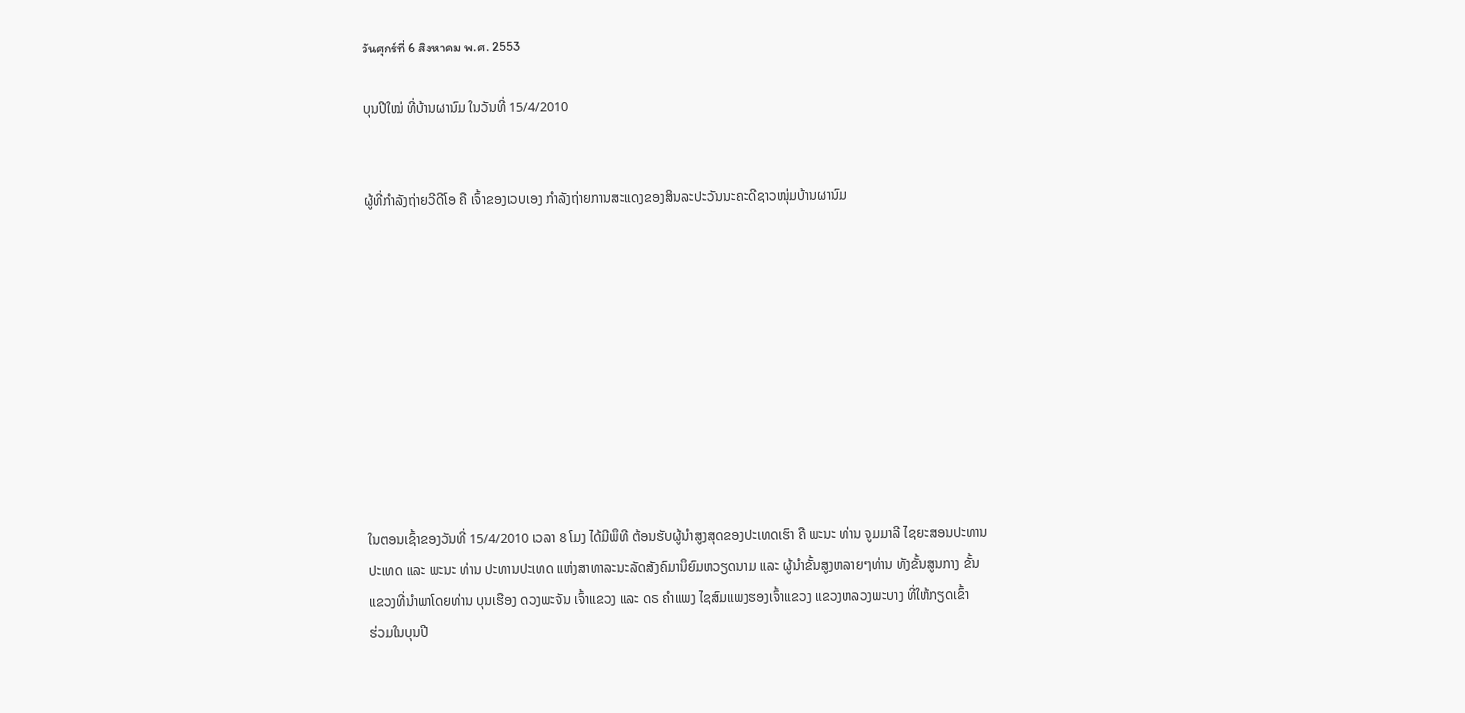วันศุกร์ที่ 6 สิงหาคม พ.ศ. 2553

ບຸນປີໃໝ່ ທີ່ບ້ານຜານົມ ໃນວັນທີ່ 15/4/2010


ຜູ້ທີ່ກຳລັງຖ່າຍວີດີໂອ ຄື ເຈົ້າຂອງເວບເອງ ກຳລັງຖ່າຍການສະແດງຂອງສິນລະປະວັນນະຄະດີຊາວໜຸ່ມບ້ານຜານົມ










ໃນຕອນເຊົ້າຂອງວັນທີ່ 15/4/2010 ເວລາ 8 ໂມງ ໄດ້ມີພຶທີ ຕ້ອນຮັບຜູ້ນຳສູງສຸດຂອງປະເທດເຮົາ ຄື ພະນະ ທ່ານ ຈູມມາລີ ໄຊຍະສອນປະທານ
ປະເທດ ແລະ ພະນະ ທ່ານ ປະທານປະເທດ ແຫ່ງສາທາລະນະລັດສັງຄົມານຶຍົມຫວຽດນາມ ແລະ ຜູ້ນຳຂັ້ນສູງຫລາຍໆທ່ານ ທັງຂັ້ນສູນກາງ ຂັ້ນ
ແຂວງທີ່ນຳພາໂດຍທ່ານ ບຸນເຮືອງ ດວງພະຈັນ ເຈົ້າແຂວງ ແລະ ດຣ ຄຳແພງ ໄຊສົມແພງຮອງເຈົ້າແຂວງ ແຂວງຫລວງພະບາງ ທີ່ໃຫ້ກຽດເຂົ້າ
ຮ່ວມໃນບຸນປີ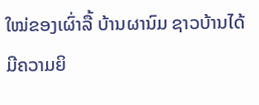ໃໝ່ຂອງເຜົ່າລື້ ບ້ານຜານົມ ຊາວບ້ານໄດ້ມີຄວາມຍິ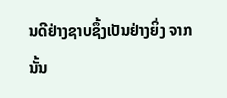ນດີຢ່າງຊາບຊຶ້ງເປັນຢ່າງຍິ່ງ ຈາກນັ້ນ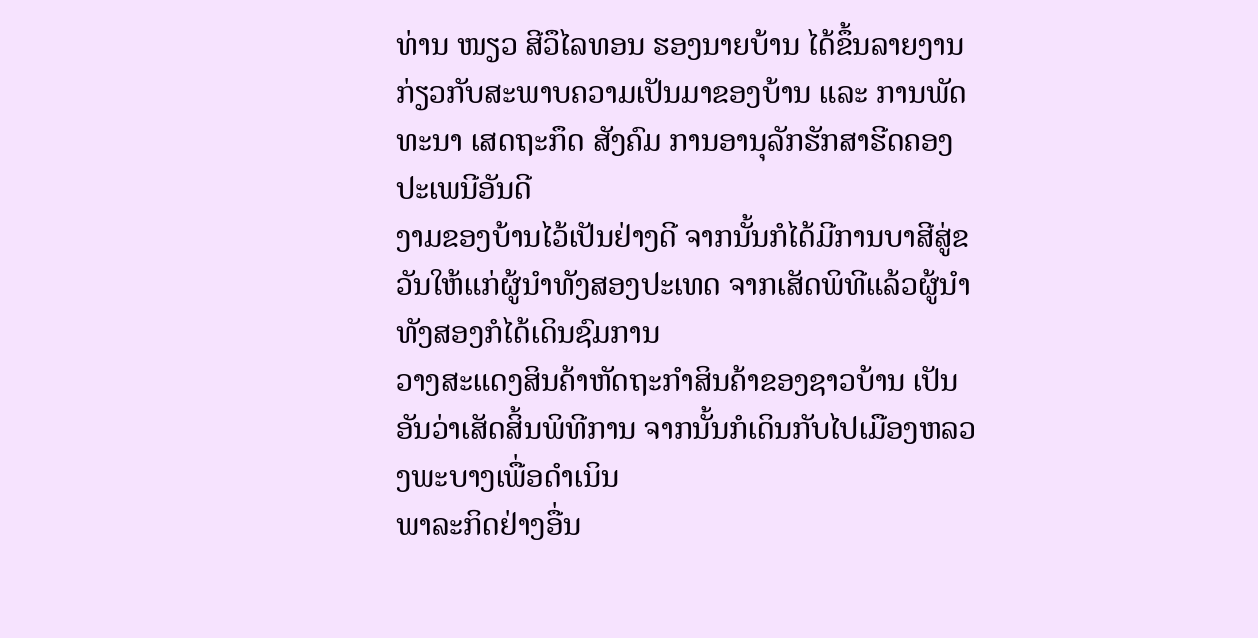ທ່ານ ໜຽວ ສີວຶໄລທອນ ຮອງນາຍບ້ານ ໄດ້ຂຶ້ນລາຍງານກ່ຽວກັບສະພາບຄວາມເປັນມາຂອງບ້ານ ແລະ ການພັດທະນາ ເສດຖະກຶດ ສັງຄົມ ການອານຸລັກຮັກສາຮີດຄອງປະເພນີອັນດີ
ງາມຂອງບ້ານໄວ້ເປັນຢ່າງດີ ຈາກນັ້ນກໍໄດ້ມີການບາສີສູ່ຂວັນໃຫ້ແກ່ຜູ້ນຳທັງສອງປະເທດ ຈາກເສັດພິທີແລ້ວຜູ້ນຳທັງສອງກໍໄດ້ເດິນຊົມການ
ວາງສະແດງສິນຄ້າຫັດຖະກຳສິນຄ້າຂອງຊາວບ້ານ ເປັນອັນວ່າເສັດສິ້ນພິທີການ ຈາກນັ້ນກໍເດິນກັບໄປເມືອງຫລວງພະບາງເພື່ອດຳເນິນ
ພາລະກິດຢ່າງອື່ນ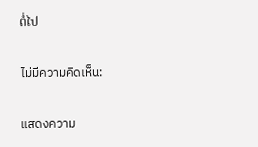ຕໍ່ໄປ

ไม่มีความคิดเห็น:

แสดงความ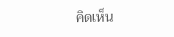คิดเห็น